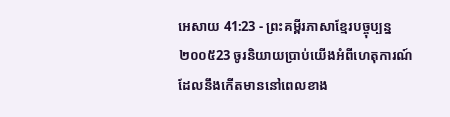អេសាយ 41:23 - ព្រះគម្ពីរភាសាខ្មែរបច្ចុប្បន្ន ២០០៥23 ចូរនិយាយប្រាប់យើងអំពីហេតុការណ៍ ដែលនឹងកើតមាននៅពេលខាង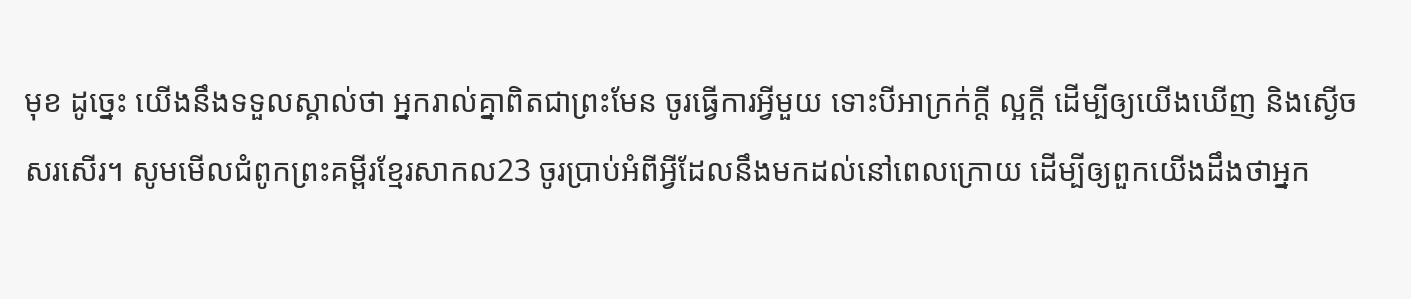មុខ ដូច្នេះ យើងនឹងទទួលស្គាល់ថា អ្នករាល់គ្នាពិតជាព្រះមែន ចូរធ្វើការអ្វីមួយ ទោះបីអាក្រក់ក្ដី ល្អក្ដី ដើម្បីឲ្យយើងឃើញ និងស្ងើចសរសើរ។ សូមមើលជំពូកព្រះគម្ពីរខ្មែរសាកល23 ចូរប្រាប់អំពីអ្វីដែលនឹងមកដល់នៅពេលក្រោយ ដើម្បីឲ្យពួកយើងដឹងថាអ្នក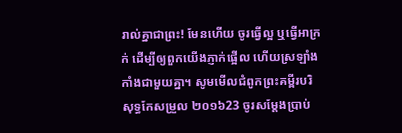រាល់គ្នាជាព្រះ! មែនហើយ ចូរធ្វើល្អ ឬធ្វើអាក្រក់ ដើម្បីឲ្យពួកយើងភ្ញាក់ផ្អើល ហើយស្រឡាំងកាំងជាមួយគ្នា។ សូមមើលជំពូកព្រះគម្ពីរបរិសុទ្ធកែសម្រួល ២០១៦23 ចូរសម្ដែងប្រាប់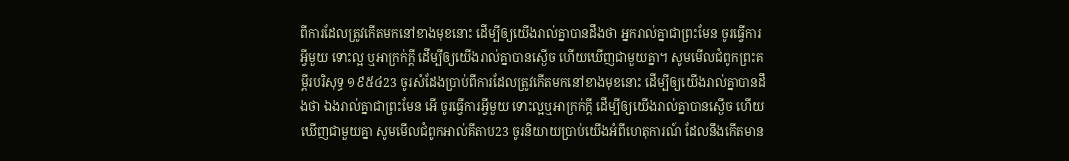ពីការដែលត្រូវកើតមកនៅខាងមុខនោះ ដើម្បីឲ្យយើងរាល់គ្នាបានដឹងថា អ្នករាល់គ្នាជាព្រះមែន ចូរធ្វើការអ្វីមួយ ទោះល្អ ឬអាក្រក់ក្តី ដើម្បីឲ្យយើងរាល់គ្នាបានស្ងើច ហើយឃើញជាមួយគ្នា។ សូមមើលជំពូកព្រះគម្ពីរបរិសុទ្ធ ១៩៥៤23 ចូរសំដែងប្រាប់ពីការដែលត្រូវកើតមកនៅខាងមុខនោះ ដើម្បីឲ្យយើងរាល់គ្នាបានដឹងថា ឯងរាល់គ្នាជាព្រះមែន អើ ចូរធ្វើការអ្វីមួយ ទោះល្អឬអាក្រក់ក្តី ដើម្បីឲ្យយើងរាល់គ្នាបានស្ងើច ហើយឃើញជាមួយគ្នា សូមមើលជំពូកអាល់គីតាប23 ចូរនិយាយប្រាប់យើងអំពីហេតុការណ៍ ដែលនឹងកើតមាន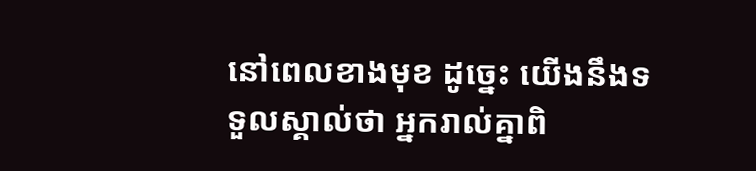នៅពេលខាងមុខ ដូច្នេះ យើងនឹងទទួលស្គាល់ថា អ្នករាល់គ្នាពិ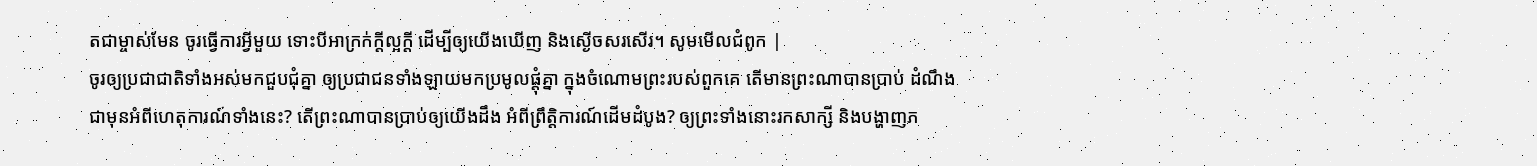តជាម្ចាស់មែន ចូរធ្វើការអ្វីមួយ ទោះបីអាក្រក់ក្ដីល្អក្ដី ដើម្បីឲ្យយើងឃើញ និងស្ងើចសរសើរ។ សូមមើលជំពូក |
ចូរឲ្យប្រជាជាតិទាំងអស់មកជួបជុំគ្នា ឲ្យប្រជាជនទាំងឡាយមកប្រមូលផ្ដុំគ្នា ក្នុងចំណោមព្រះរបស់ពួកគេ តើមានព្រះណាបានប្រាប់ ដំណឹងជាមុនអំពីហេតុការណ៍ទាំងនេះ? តើព្រះណាបានប្រាប់ឲ្យយើងដឹង អំពីព្រឹត្តិការណ៍ដើមដំបូង? ឲ្យព្រះទាំងនោះរកសាក្សី និងបង្ហាញភ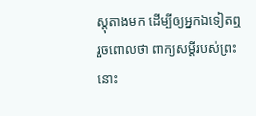ស្ដុតាងមក ដើម្បីឲ្យអ្នកឯទៀតឮ រួចពោលថា ពាក្យសម្ដីរបស់ព្រះនោះ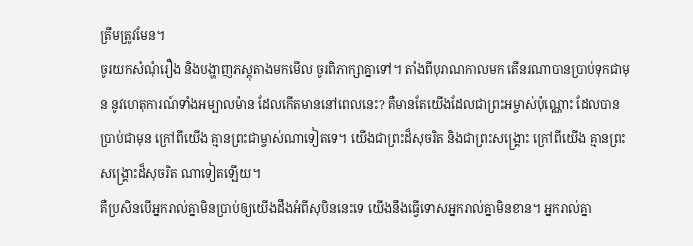ត្រឹមត្រូវមែន។
ចូរយកសំណុំរឿង និងបង្ហាញភស្តុតាងមកមើល ចូរពិភាក្សាគ្នាទៅ។ តាំងពីបុរាណកាលមក តើនរណាបានប្រាប់ទុកជាមុន នូវហេតុការណ៍ទាំងអម្បាលម៉ាន ដែលកើតមាននៅពេលនេះ? គឺមានតែយើងដែលជាព្រះអម្ចាស់ប៉ុណ្ណោះ ដែលបានប្រាប់ជាមុន ក្រៅពីយើង គ្មានព្រះជាម្ចាស់ណាទៀតទេ។ យើងជាព្រះដ៏សុចរិត និងជាព្រះសង្គ្រោះ ក្រៅពីយើង គ្មានព្រះសង្គ្រោះដ៏សុចរិត ណាទៀតឡើយ។
គឺប្រសិនបើអ្នករាល់គ្នាមិនប្រាប់ឲ្យយើងដឹងអំពីសុបិននេះទេ យើងនឹងធ្វើទោសអ្នករាល់គ្នាមិនខាន។ អ្នករាល់គ្នា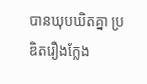បានឃុបឃិតគ្នា ប្រឌិតរឿងក្លែង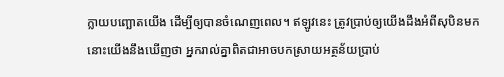ក្លាយបញ្ឆោតយើង ដើម្បីឲ្យបានចំណេញពេល។ ឥឡូវនេះ ត្រូវប្រាប់ឲ្យយើងដឹងអំពីសុបិនមក នោះយើងនឹងឃើញថា អ្នករាល់គ្នាពិតជាអាចបកស្រាយអត្ថន័យប្រាប់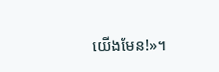យើងមែន!»។